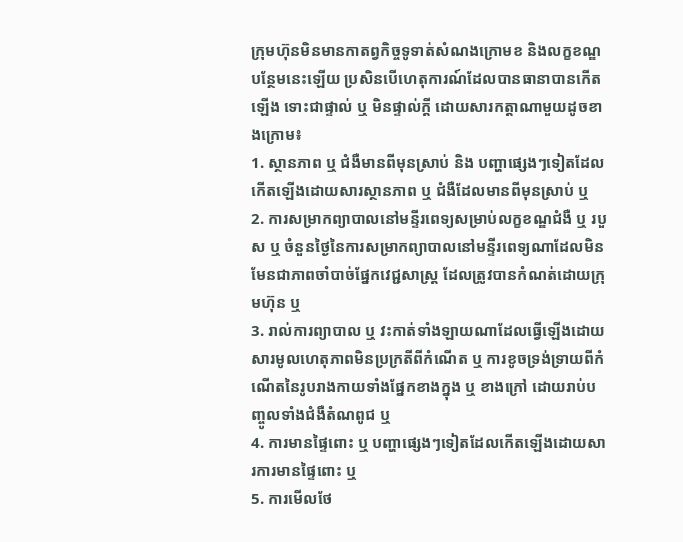ក្រុមហ៊ុនមិនមានកាតព្វកិច្ចទូទាត់សំណងក្រោមខ និងលក្ខខណ្ឌបន្ថែមនេះឡើយ ប្រសិនបើហេតុការណ៍ដែលបានធានាបានកើតឡើង ទោះជាផ្ទាល់ ឬ មិនផ្ទាល់ក្តី ដោយសារកត្តាណាមួយដូចខាងក្រោម៖
1. ស្ថានភាព ឬ ជំងឺមានពីមុនស្រាប់ និង បញ្ហាផ្សេងៗទៀតដែលកើតឡើងដោយសារស្ថានភាព ឬ ជំងឺដែលមានពីមុនស្រាប់ ឬ
2. ការសម្រាកព្យាបាលនៅមន្ទីរពេទ្យសម្រាប់លក្ខខណ្ឌជំងឺ ឬ របួស ឬ ចំនួនថ្ងៃនៃការសម្រាកព្យាបាលនៅមន្ទីរពេទ្យណាដែលមិនមែនជាភាពចាំបាច់ផ្នែកវេជ្ជសាស្រ្ត ដែលត្រូវបានកំណត់ដោយក្រុមហ៊ុន ឬ
3. រាល់ការព្យាបាល ឬ វះកាត់ទាំងឡាយណាដែលធ្វើឡើងដោយសារមូលហេតុភាពមិនប្រក្រតីពីកំណើត ឬ ការខូចទ្រង់ទ្រាយពីកំណើតនៃរូបរាងកាយទាំងផ្នែកខាងក្នុង ឬ ខាងក្រៅ ដោយរាប់បញ្ចូលទាំងជំងឺតំណពូជ ឬ
4. ការមានផ្ទៃពោះ ឬ បញ្ហាផ្សេងៗទៀតដែលកើតឡើងដោយសារការមានផ្ទៃពោះ ឬ
5. ការមើលថែ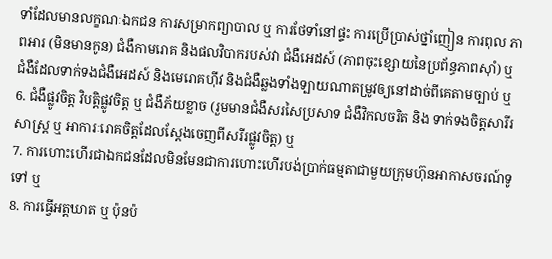ទាំដែលមានលក្ខណៈឯកជន ការសម្រាកព្យាបាល ឬ ការថែទាំនៅផ្ទះ ការប្រើប្រាស់ថ្នាំញៀន ការពុល ភាពអារ (មិនមានកូន) ជំងឺកាមរោគ និងផលវិបាករបស់វា ជំងឺអេដស៍ (ភាពចុះខ្សោយនៃប្រព័ន្ធភាពស៊ាំ) ឬ ជំងឺដែលទាក់ទងជំងឺអេដស៍ និងមេរោគហ៊ីវ និងជំងឺឆ្លងទាំងទ្បាយណាតម្រូវឲ្យនៅដាច់ពីគេតាមច្បាប់ ឬ
6. ជំងឺផ្លូវចិត្ត វិបត្តិផ្លូវចិត្ត ឬ ជំងឺភ័យខ្លាច (រួមមានជំងឺសរសៃប្រសាទ ជំងឺវិកលចរិត និង ទាក់ទងចិត្តសារីរសាស្រ្ត ឬ អាការៈរោគចិត្តដែលស្តែងចេញពីសរីរផ្លូវចិត្ត) ឬ
7. ការហោះហើរជាឯកជនដែលមិនមែនជាការហោះហើរបង់ប្រាក់ធម្មតាជាមួយក្រុមហ៊ុនអាកាសចរណ៍ទូទៅ ឬ
8. ការធ្វើអត្តឃាត ឬ ប៉ុនប៉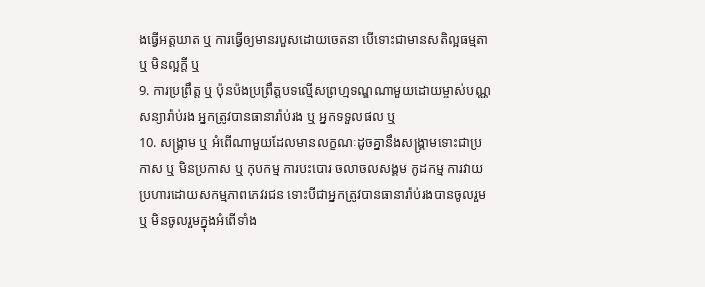ងធ្វើអត្តឃាត ឬ ការធ្វើឲ្យមានរបួសដោយចេតនា បើទោះជាមានសតិល្អធម្មតា ឬ មិនល្អក្តី ឬ
9. ការប្រព្រឹត្ត ឬ ប៉ុនប៉ងប្រព្រឹត្តបទល្មើសព្រហ្មទណ្ឌណាមួយដោយម្ចាស់បណ្ណសន្យារ៉ាប់រង អ្នកត្រូវបានធានារ៉ាប់រង ឬ អ្នកទទួលផល ឬ
10. សង្រ្គាម ឬ អំពើណាមួយដែលមានលក្ខណៈដូចគ្នានឹងសង្រ្គាមទោះជាប្រកាស ឬ មិនប្រកាស ឬ កុបកម្ម ការបះបោរ ចលាចលសង្គម កូដកម្ម ការវាយប្រហារដោយសកម្មភាពភេវរជន ទោះបីជាអ្នកត្រូវបានធានារ៉ាប់រងបានចូលរួម ឬ មិនចូលរួមក្នុងអំពើទាំង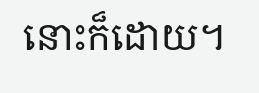នោះក៏ដោយ។